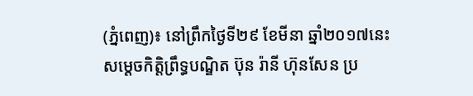(ភ្នំពេញ)៖ នៅព្រឹកថ្ងៃទី២៩ ខែមីនា ឆ្នាំ២០១៧នេះ សម្តេចកិត្តិព្រឹទ្ធបណ្ឌិត ប៊ុន រ៉ានី ហ៊ុនសែន ប្រ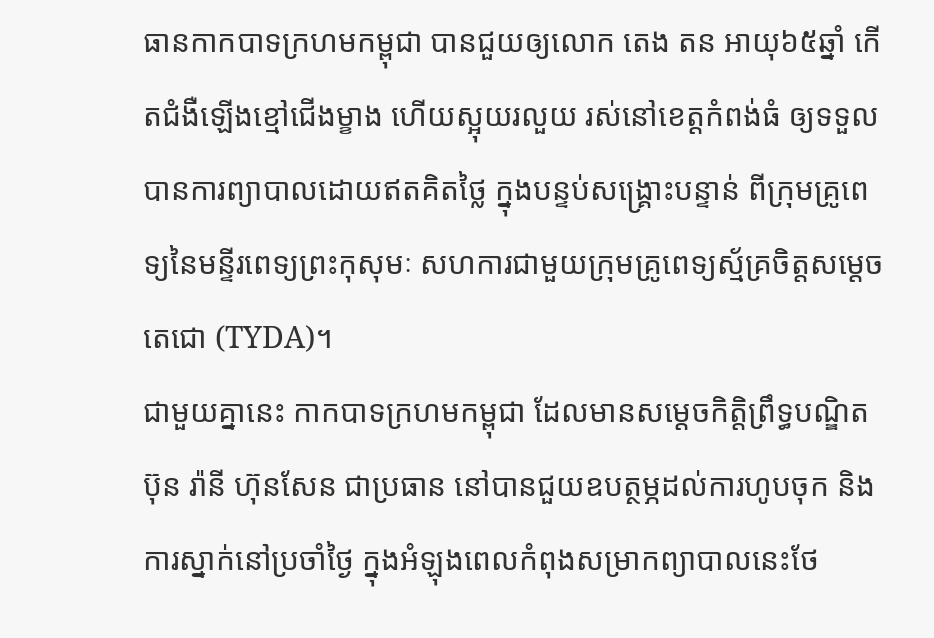ធានកាកបាទក្រហមកម្ពុជា បានជួយឲ្យលោក តេង តន អាយុ៦៥ឆ្នាំ កើតជំងឺឡើងខ្មៅជើងម្ខាង ហើយស្អុយរលួយ រស់នៅខេត្តកំពង់ធំ ឲ្យទទួលបានការព្យាបាលដោយឥតគិតថ្លៃ ក្នុងបន្ទប់សង្រ្គោះបន្ទាន់ ពីក្រុមគ្រូពេទ្យនៃមន្ទីរពេទ្យព្រះកុសុមៈ សហការជាមួយក្រុមគ្រូពេទ្យស្ម័គ្រចិត្តសម្តេចតេជោ (TYDA)។
ជាមួយគ្នានេះ កាកបាទក្រហមកម្ពុជា ដែលមានសម្តេចកិត្តិព្រឹទ្ធបណ្ឌិត ប៊ុន រ៉ានី ហ៊ុនសែន ជាប្រធាន នៅបានជួយឧបត្ថម្ភដល់ការហូបចុក និងការស្នាក់នៅប្រចាំថ្ងៃ ក្នុងអំឡុងពេលកំពុងសម្រាកព្យាបាលនេះថែ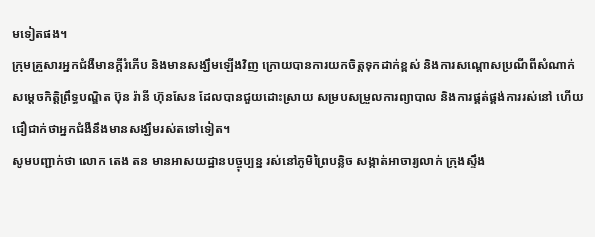មទៀតផង។
ក្រុមគ្រួសារអ្នកជំងឺមានក្តីរំភើប និងមានសង្ឃឹមឡើងវិញ ក្រោយបានការយកចិត្តទុកដាក់ខ្ពស់ និងការសណ្តោសប្រណីពីសំណាក់ សម្តេចកិត្តិព្រឹទ្ធបណ្ឌិត ប៊ុន រ៉ានី ហ៊ុនសែន ដែលបានជួយដោះស្រាយ សម្របសម្រួលការព្យាបាល និងការផ្គត់ផ្គង់ការរស់នៅ ហើយជឿជាក់ថាអ្នកជំងឺនឹងមានសង្ឃឹមរស់តទៅទៀត។
សូមបញ្ជាក់ថា លោក តេង តន មានអាសយដ្ឋានបច្ចុប្បន្ន រស់នៅភូមិព្រៃបន្លិច សង្កាត់អាចារ្យលាក់ ក្រុងស្ទឹង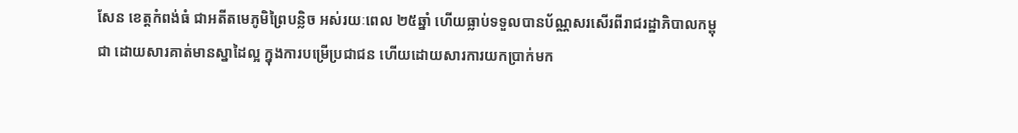សែន ខេត្តកំពង់ធំ ជាអតីតមេភូមិព្រៃបន្លិច អស់រយៈពេល ២៥ឆ្នាំ ហើយធ្លាប់ទទួលបានប័ណ្ណសរសើរពីរាជរដ្ឋាភិបាលកម្ពុជា ដោយសារគាត់មានស្នាដៃល្អ ក្នុងការបម្រើប្រជាជន ហើយដោយសារការយកប្រាក់មក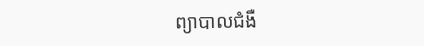ព្យាបាលជំងឺ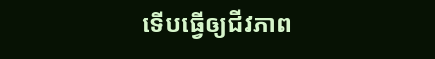ទើបធ្វើឲ្យជីវភាព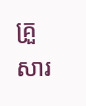គ្រួសារ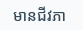មានជីវភា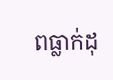ពធ្លាក់ដុ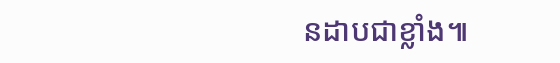នដាបជាខ្លាំង៕